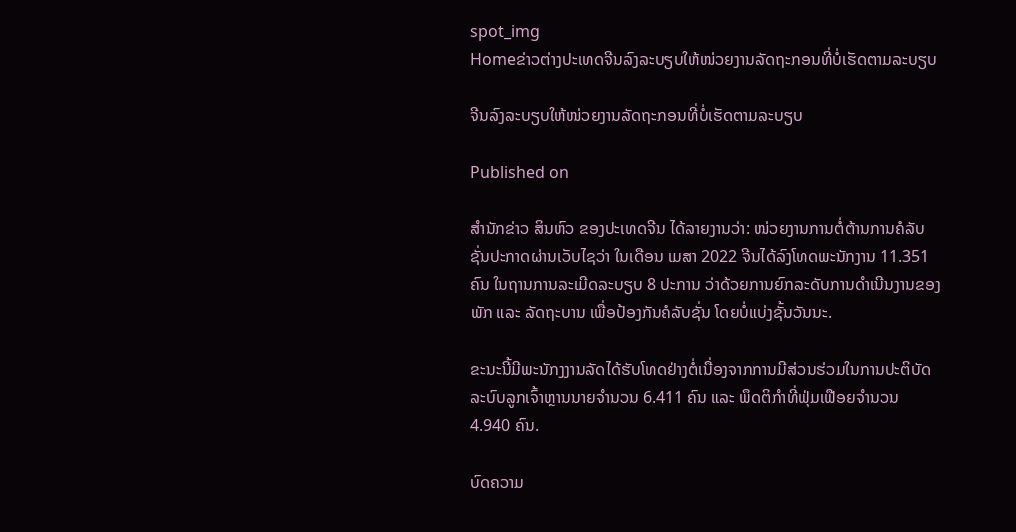spot_img
Homeຂ່າວຕ່າງປະເທດຈີນລົງລະບຽບໃຫ້ໜ່ວຍງານລັດຖະກອນທີ່ບໍ່ເຮັດຕາມລະບຽບ

ຈີນລົງລະບຽບໃຫ້ໜ່ວຍງານລັດຖະກອນທີ່ບໍ່ເຮັດຕາມລະບຽບ

Published on

ສຳນັກຂ່າວ ສິນຫົວ ຂອງປະເທດຈີນ ໄດ້ລາຍງານວ່າ: ໜ່ວຍງານການຕໍ່ຕ້ານການຄໍລັບຊັ່ນປະກາດຜ່ານເວັບໄຊວ່າ ໃນເດືອນ ເມສາ 2022 ຈີນໄດ້ລົງໂທດພະນັກງານ 11.351 ຄົນ ໃນຖານການລະເມີດລະບຽບ 8 ປະການ ວ່າດ້ວຍການຍົກລະດັບການດຳເນີນງານຂອງພັກ ແລະ ລັດຖະບານ ເພື່ອປ້ອງກັນຄໍລັບຊັ່ນ ໂດຍບໍ່ແບ່ງຊັ້ນວັນນະ.

ຂະນະນີ້ມີພະນັກງງານລັດໄດ້ຮັບໂທດຢ່າງຕໍ່ເນື່ອງຈາກການມີສ່ວນຮ່ວມໃນການປະຕິບັດລະບົບລູກເຈົ້າຫຼານນາຍຈຳນວນ 6.411 ຄົນ ແລະ ພຶດຕິກຳທີ່ຟຸ່ມເຟືອຍຈຳນວນ 4.940 ຄົນ.

ບົດຄວາມ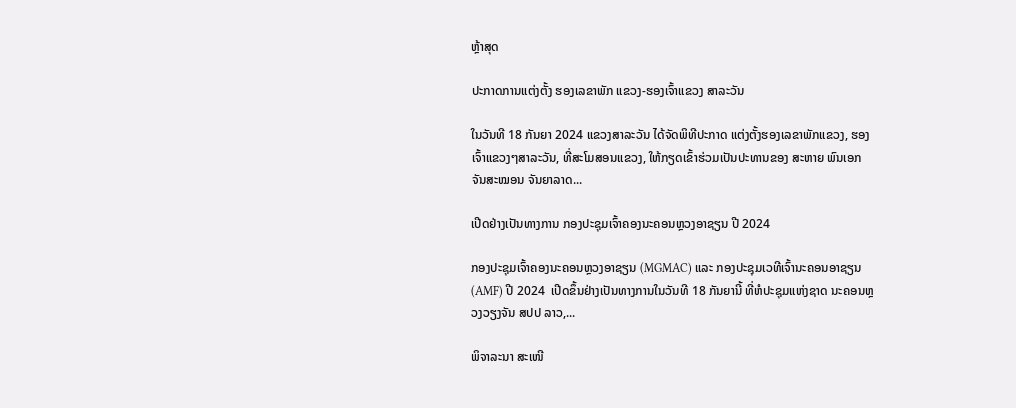ຫຼ້າສຸດ

ປະກາດການແຕ່ງຕັ້ງ ຮອງເລຂາພັກ ແຂວງ-ຮອງເຈົ້າແຂວງ ສາລະວັນ

ໃນວັນທີ 18 ກັນຍາ 2024 ແຂວງສາລະວັນ ໄດ້ຈັດພິທີປະກາດ ແຕ່ງຕັ້ງຮອງເລຂາພັກແຂວງ, ຮອງເຈົ້າແຂວງໆສາລະວັນ, ທີ່ສະໂມສອນແຂວງ, ໃຫ້ກຽດເຂົ້າຮ່ວມເປັນປະທານຂອງ ສະຫາຍ ພົນເອກ ຈັນສະໝອນ ຈັນຍາລາດ...

ເປີດຢ່າງເປັນທາງການ ກອງປະຊຸມເຈົ້າຄອງນະຄອນຫຼວງອາຊຽນ ປີ 2024

ກອງປະຊຸມເຈົ້າຄອງນະຄອນຫຼວງອາຊຽນ (MGMAC) ແລະ ກອງປະຊຸມເວທີເຈົ້ານະຄອນອາຊຽນ (AMF) ປີ 2024  ເປີດຂຶ້ນຢ່າງເປັນທາງການໃນວັນທີ 18 ກັນຍານີ້ ທີ່ຫໍປະຊຸມແຫ່ງຊາດ ນະຄອນຫຼວງວຽງຈັນ ສປປ ລາວ,...

ພິຈາລະນາ ສະເໜີ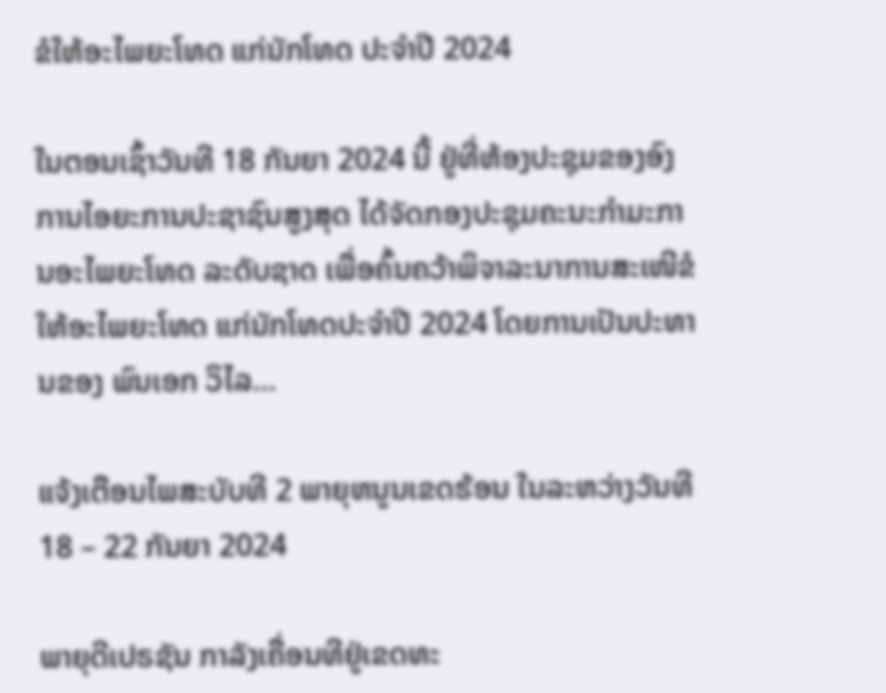ຂໍໃຫ້ອະໄພຍະໂທດ ແກ່ນັກໂທດ ປະຈໍາປີ 2024

ໃນຕອນເຊົ້າວັນທີ 18 ກັນຍາ 2024 ນີ້ ຢູ່ທີ່ຫ້ອງປະຊຸມຂອງອົງການໄອຍະການປະຊາຊົນສູງສຸດ ໄດ້ຈັດກອງປະຊຸມຄະນະກໍາມະການອະໄພຍະໂທດ ລະດັບຊາດ ເພື່ອຄົ້ນຄວ້າພິຈາລະນາການສະເໜີຂໍໃຫ້ອະໄພຍະໂທດ ແກ່ນັກໂທດປະຈໍາປີ 2024 ໂດຍການເປັນປະທານຂອງ ພົນເອກ ວິໄລ...

ແຈ້ງເຕືອນໄພສະບັບທີ 2 ພາຍຸຫນູນເຂດຮ້ອນ ໃນລະຫວ່າງວັນທີ 18 – 22 ກັນຍາ 2024

ພາຍຸດີເປຣຊັນ ກາລັງເຄື່ອນທີຢູ່ເຂດທະ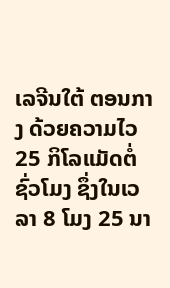ເລຈີນໃຕ້ ຕອນກາງ ດ້ວຍຄວາມໄວ 25 ກິໂລແມັດຕໍ່ ຊົ່ວໂມງ ຊຶ່ງໃນເວລາ 8 ໂມງ 25 ນາ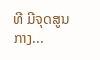ທີ ມີຈຸດສູນ ກາງ...